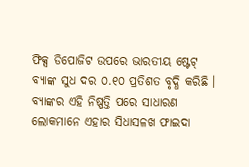ଫିକ୍ସ ଡିପୋଜିଟ ଉପରେ ଭାରତୀୟ ଷ୍ଟେଟ୍ ବ୍ୟାଙ୍କ ସୁଧ ଦର ୦.୧୦ ପ୍ରତିଶତ ବୃଦ୍ଧି କରିଛି । ବ୍ୟାଙ୍କର ଏହି ନିଷ୍ପତ୍ତି ପରେ ସାଧାରଣ ଲୋକମାନେ ଏହାର ସିଧାସଳଖ ଫାଇଦା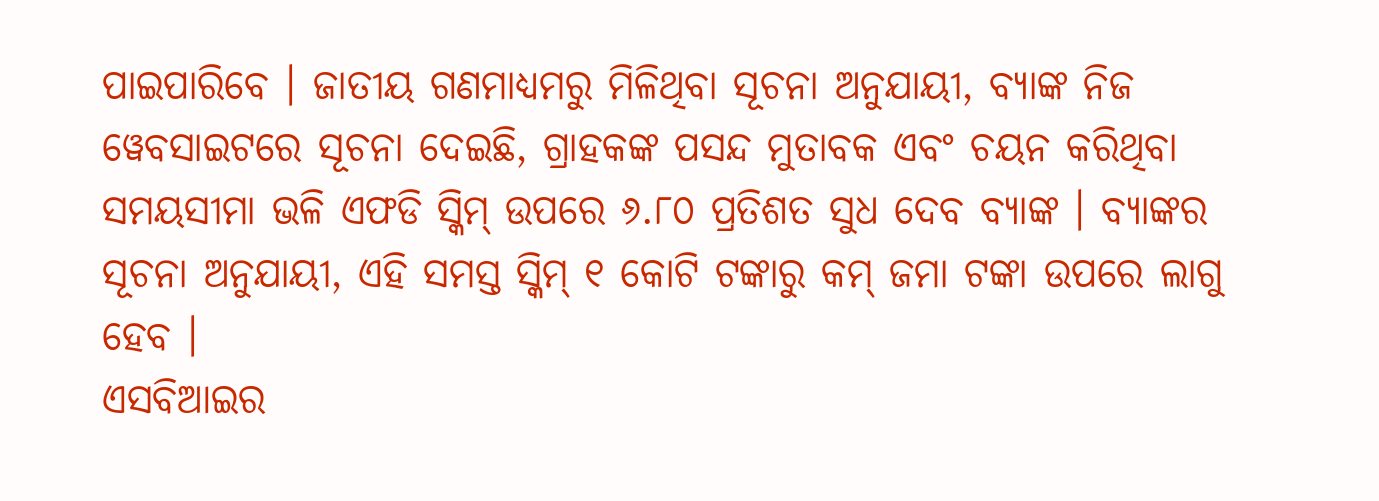ପାଇପାରିବେ । ଜାତୀୟ ଗଣମାଧ୍ୟମରୁ ମିଳିଥିବା ସୂଚନା ଅନୁଯାୟୀ, ବ୍ୟାଙ୍କ ନିଜ ୱେବସାଇଟରେ ସୂଚନା ଦେଇଛି, ଗ୍ରାହକଙ୍କ ପସନ୍ଦ ମୁତାବକ ଏବଂ ଚୟନ କରିଥିବା ସମୟସୀମା ଭଳି ଏଫଡି ସ୍କିମ୍ ଉପରେ ୬.୮୦ ପ୍ରତିଶତ ସୁଧ ଦେବ ବ୍ୟାଙ୍କ । ବ୍ୟାଙ୍କର ସୂଚନା ଅନୁଯାୟୀ, ଏହି ସମସ୍ତ ସ୍କିମ୍ ୧ କୋଟି ଟଙ୍କାରୁ କମ୍ ଜମା ଟଙ୍କା ଉପରେ ଲାଗୁ ହେବ ।
ଏସବିଆଇର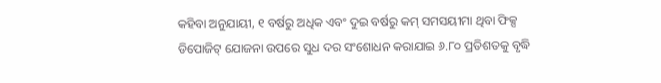କହିବା ଅନୁଯାୟୀ, ୧ ବର୍ଷରୁ ଅଧିକ ଏବଂ ଦୁଇ ବର୍ଷରୁ କମ୍ ସମସୟୀମା ଥିବା ଫିକ୍ସ ଡିପୋଜିଟ୍ ଯୋଜନା ଉପରେ ସୁଧ ଦର ସଂଶୋଧନ କରାଯାଇ ୬.୮୦ ପ୍ରତିଶତକୁ ବୃଦ୍ଧି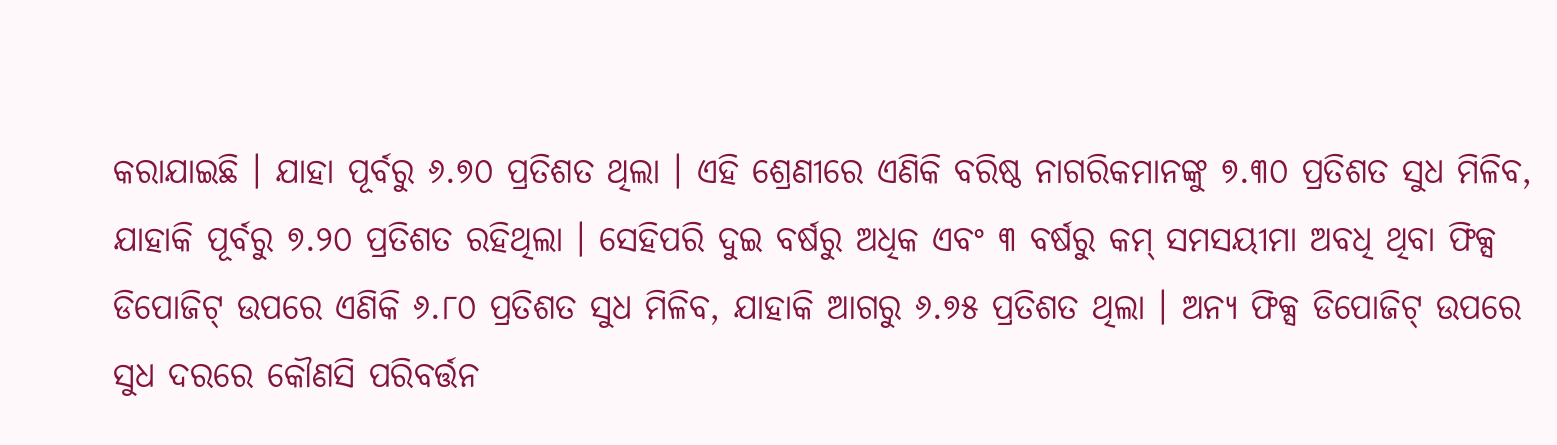କରାଯାଇଛି । ଯାହା ପୂର୍ବରୁ ୬.୭୦ ପ୍ରତିଶତ ଥିଲା । ଏହି ଶ୍ରେଣୀରେ ଏଣିକି ବରିଷ୍ଠ ନାଗରିକମାନଙ୍କୁ ୭.୩୦ ପ୍ରତିଶତ ସୁଧ ମିଳିବ, ଯାହାକି ପୂର୍ବରୁ ୭.୨୦ ପ୍ରତିଶତ ରହିଥିଲା । ସେହିପରି ଦୁଇ ବର୍ଷରୁ ଅଧିକ ଏବଂ ୩ ବର୍ଷରୁ କମ୍ ସମସୟୀମା ଅବଧି ଥିବା ଫିକ୍ସ ଡିପୋଜିଟ୍ ଉପରେ ଏଣିକି ୬.୮୦ ପ୍ରତିଶତ ସୁଧ ମିଳିବ, ଯାହାକି ଆଗରୁ ୬.୭୫ ପ୍ରତିଶତ ଥିଲା । ଅନ୍ୟ ଫିକ୍ସ ଡିପୋଜିଟ୍ ଉପରେ ସୁଧ ଦରରେ କୌଣସି ପରିବର୍ତ୍ତନ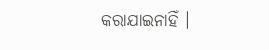କରାଯାଇନାହିଁ ।